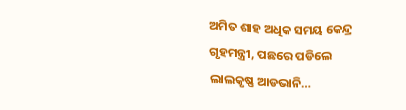ଅମିତ ଶାହ ଅଧିକ ସମୟ କେନ୍ଦ୍ର ଗୃହମନ୍ତ୍ରୀ, ପଛରେ ପଡିଲେ ଲାଲକୃଷ୍ଣ ଆଡଭାନି…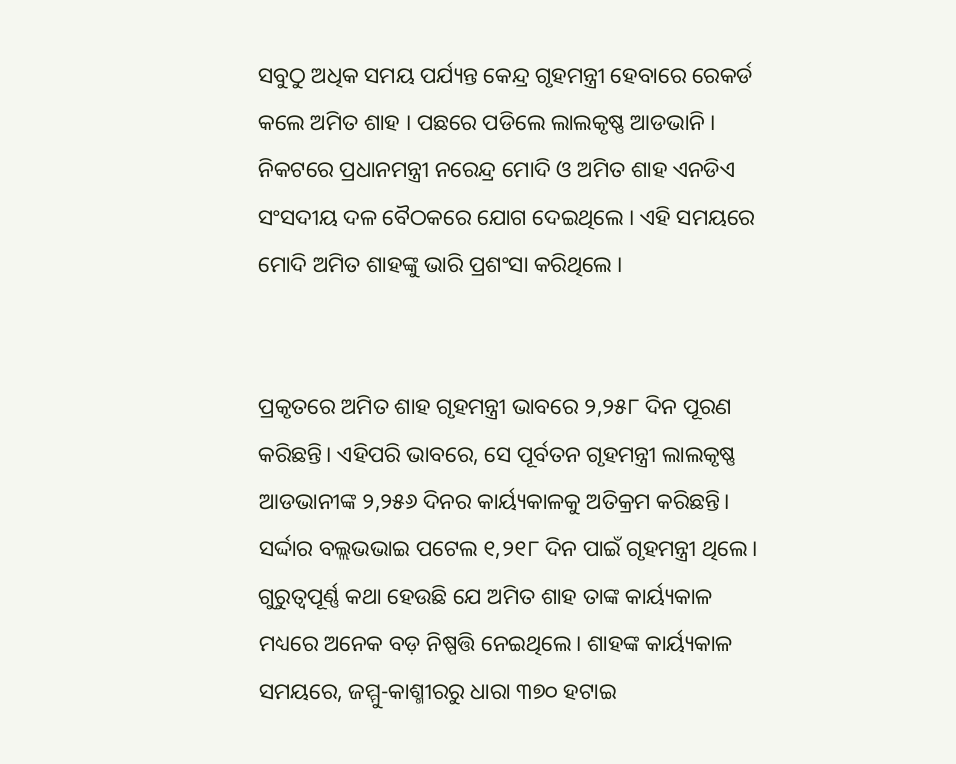ସବୁଠୁ ଅଧିକ ସମୟ ପର୍ଯ୍ୟନ୍ତ କେନ୍ଦ୍ର ଗୃହମନ୍ତ୍ରୀ ହେବାରେ ରେକର୍ଡ କଲେ ଅମିତ ଶାହ । ପଛରେ ପଡିଲେ ଲାଲକୃଷ୍ଣ ଆଡଭାନି । ନିକଟରେ ପ୍ରଧାନମନ୍ତ୍ରୀ ନରେନ୍ଦ୍ର ମୋଦି ଓ ଅମିତ ଶାହ ଏନଡିଏ ସଂସଦୀୟ ଦଳ ବୈଠକରେ ଯୋଗ ଦେଇଥିଲେ । ଏହି ସମୟରେ ମୋଦି ଅମିତ ଶାହଙ୍କୁ ଭାରି ପ୍ରଶଂସା କରିଥିଲେ ।


ପ୍ରକୃତରେ ଅମିତ ଶାହ ଗୃହମନ୍ତ୍ରୀ ଭାବରେ ୨,୨୫୮ ଦିନ ପୂରଣ କରିଛନ୍ତି। ଏହିପରି ଭାବରେ, ସେ ପୂର୍ବତନ ଗୃହମନ୍ତ୍ରୀ ଲାଲକୃଷ୍ଣ ଆଡଭାନୀଙ୍କ ୨,୨୫୬ ଦିନର କାର୍ୟ୍ୟକାଳକୁ ଅତିକ୍ରମ କରିଛନ୍ତି। ସର୍ଦ୍ଦାର ବଲ୍ଲଭଭାଇ ପଟେଲ ୧,୨୧୮ ଦିନ ପାଇଁ ଗୃହମନ୍ତ୍ରୀ ଥିଲେ। ଗୁରୁତ୍ୱପୂର୍ଣ୍ଣ କଥା ହେଉଛି ଯେ ଅମିତ ଶାହ ତାଙ୍କ କାର୍ୟ୍ୟକାଳ ମଧ୍ୟରେ ଅନେକ ବଡ଼ ନିଷ୍ପତ୍ତି ନେଇଥିଲେ। ଶାହଙ୍କ କାର୍ୟ୍ୟକାଳ ସମୟରେ, ଜମ୍ମୁ-କାଶ୍ମୀରରୁ ଧାରା ୩୭୦ ହଟାଇ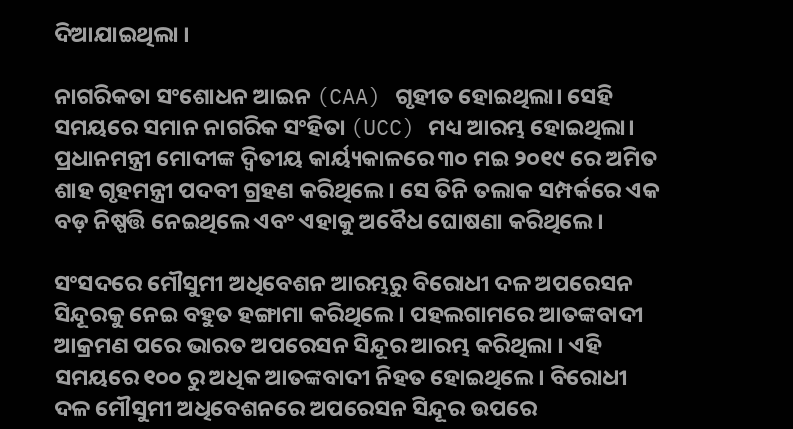ଦିଆଯାଇଥିଲା ।

ନାଗରିକତା ସଂଶୋଧନ ଆଇନ (CAA) ଗୃହୀତ ହୋଇଥିଲା। ସେହି ସମୟରେ ସମାନ ନାଗରିକ ସଂହିତା (UCC) ମଧ୍ୟ ଆରମ୍ଭ ହୋଇଥିଲା। ପ୍ରଧାନମନ୍ତ୍ରୀ ମୋଦୀଙ୍କ ଦ୍ୱିତୀୟ କାର୍ୟ୍ୟକାଳରେ ୩୦ ମଇ ୨୦୧୯ ରେ ଅମିତ ଶାହ ଗୃହମନ୍ତ୍ରୀ ପଦବୀ ଗ୍ରହଣ କରିଥିଲେ। ସେ ତିନି ତଲାକ ସମ୍ପର୍କରେ ଏକ ବଡ଼ ନିଷ୍ପତ୍ତି ନେଇଥିଲେ ଏବଂ ଏହାକୁ ଅବୈଧ ଘୋଷଣା କରିଥିଲେ।

ସଂସଦରେ ମୌସୁମୀ ଅଧିବେଶନ ଆରମ୍ଭରୁ ବିରୋଧୀ ଦଳ ଅପରେସନ ସିନ୍ଦୂରକୁ ନେଇ ବହୁତ ହଙ୍ଗାମା କରିଥିଲେ। ପହଲଗାମରେ ଆତଙ୍କବାଦୀ ଆକ୍ରମଣ ପରେ ଭାରତ ଅପରେସନ ସିନ୍ଦୂର ଆରମ୍ଭ କରିଥିଲା । ଏହି ସମୟରେ ୧୦୦ ରୁ ଅଧିକ ଆତଙ୍କବାଦୀ ନିହତ ହୋଇଥିଲେ। ବିରୋଧୀ ଦଳ ମୌସୁମୀ ଅଧିବେଶନରେ ଅପରେସନ ସିନ୍ଦୂର ଉପରେ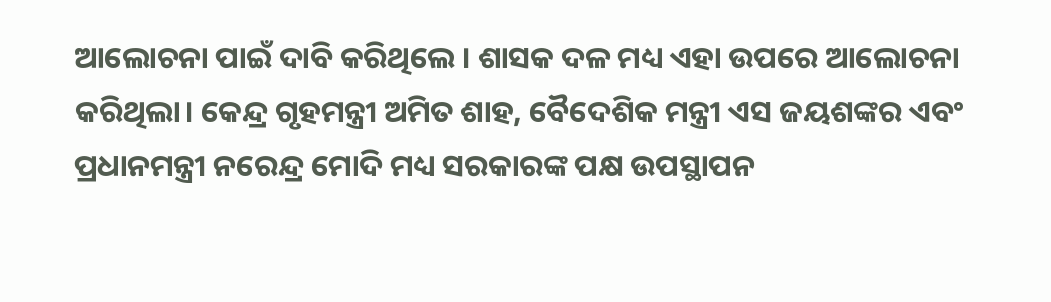ଆଲୋଚନା ପାଇଁ ଦାବି କରିଥିଲେ । ଶାସକ ଦଳ ମଧ୍ୟ ଏହା ଉପରେ ଆଲୋଚନା କରିଥିଲା। କେନ୍ଦ୍ର ଗୃହମନ୍ତ୍ରୀ ଅମିତ ଶାହ, ବୈଦେଶିକ ମନ୍ତ୍ରୀ ଏସ ଜୟଶଙ୍କର ଏବଂ ପ୍ରଧାନମନ୍ତ୍ରୀ ନରେନ୍ଦ୍ର ମୋଦି ମଧ୍ୟ ସରକାରଙ୍କ ପକ୍ଷ ଉପସ୍ଥାପନ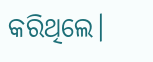କରିଥିଲେ।